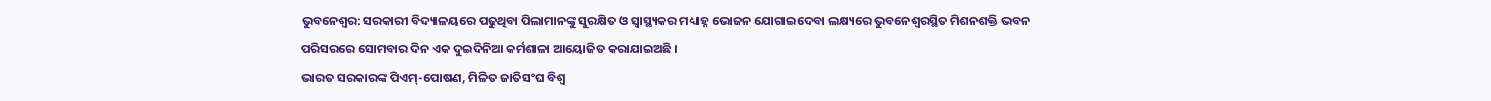ଭୁବନେଶ୍ୱର: ସରକାରୀ ବିଦ୍ୟାଳୟରେ ପଢୁଥିବା ପିଲାମାନଙ୍କୁ ସୁରକ୍ଷିତ ଓ ସ୍ୱାସ୍ଥ୍ୟକର ମଧ୍ୟାହ୍ନ ଭୋଜନ ଯୋଗାଇଦେବା ଲକ୍ଷ୍ୟରେ ଭୁବନେଶ୍ୱରସ୍ଥିତ ମିଶନଶକ୍ତି ଭବନ ପରିସରରେ ସୋମବାର ଦିନ ଏକ ଦୁଇଦିନିଆ କର୍ମଶାଳା ଆୟୋଜିତ କରାଯାଇଅଛି ।
ଭାରତ ସରକାରଙ୍କ ପିଏମ୍-ପୋଷଣ, ମିଳିତ ଜାତିସଂଘ ବିଶ୍ୱ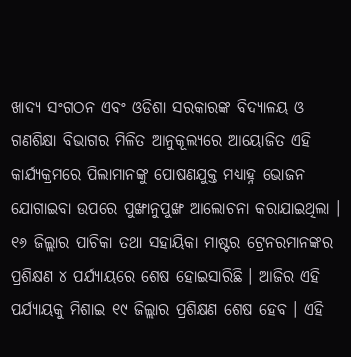ଖାଦ୍ୟ ସଂଗଠନ ଏବଂ ଓଡିଶା ସରକାରଙ୍କ ବିଦ୍ୟାଳୟ ଓ ଗଣଶିକ୍ଷା ବିଭାଗର ମିଳିତ ଆନୁକୂଲ୍ୟରେ ଆୟୋଜିତ ଏହି କାର୍ଯ୍ୟକ୍ରମରେ ପିଲାମାନଙ୍କୁ ପୋଷଣଯୁକ୍ତ ମଧ୍ୟାହ୍ନ ଭୋଜନ ଯୋଗାଇବା ଉପରେ ପୁଙ୍ଖାନୁପୁଙ୍ଖ ଆଲୋଚନା କରାଯାଇଥିଲା ।
୧୬ ଜିଲ୍ଲାର ପାଚିକା ତଥା ସହାୟିକା ମାଷ୍ଟର ଟ୍ରେନରମାନଙ୍କର ପ୍ରଶିକ୍ଷଣ ୪ ପର୍ଯ୍ୟାୟରେ ଶେଷ ହୋଇସାରିଛି । ଆଜିର ଏହି ପର୍ଯ୍ୟାୟକୁ ମିଶାଇ ୧୯ ଜିଲ୍ଲାର ପ୍ରଶିକ୍ଷଣ ଶେଷ ହେବ । ଏହି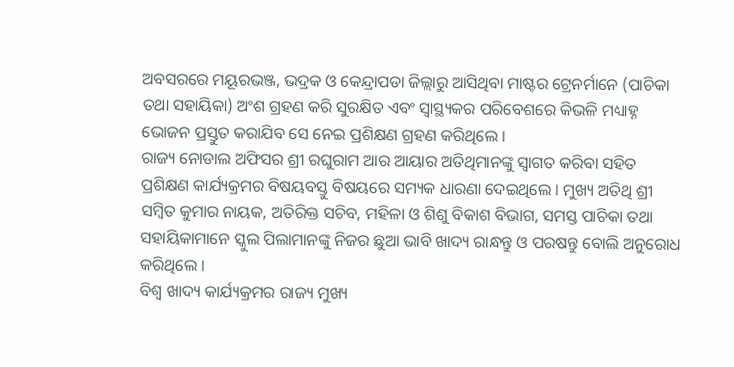ଅବସରରେ ମୟୂରଭଞ୍ଜ, ଭଦ୍ରକ ଓ କେନ୍ଦ୍ରାପଡା ଜିଲ୍ଲାରୁ ଆସିଥିବା ମାଷ୍ଟର ଟ୍ରେନର୍ମାନେ (ପାଚିକା ତଥା ସହାୟିକା) ଅଂଶ ଗ୍ରହଣ କରି ସୁରକ୍ଷିତ ଏବଂ ସ୍ୱାସ୍ଥ୍ୟକର ପରିବେଶରେ କିଭଳି ମଧ୍ୟାହ୍ନ ଭୋଜନ ପ୍ରସ୍ତୁତ କରାଯିବ ସେ ନେଇ ପ୍ରଶିକ୍ଷଣ ଗ୍ରହଣ କରିଥିଲେ ।
ରାଜ୍ୟ ନୋଡାଲ ଅଫିସର ଶ୍ରୀ ରଘୁରାମ ଆର ଆୟାର ଅତିଥିମାନଙ୍କୁ ସ୍ୱାଗତ କରିବା ସହିତ ପ୍ରଶିକ୍ଷଣ କାର୍ଯ୍ୟକ୍ରମର ବିଷୟବସ୍ତୁ ବିଷୟରେ ସମ୍ୟକ ଧାରଣା ଦେଇଥିଲେ । ମୁଖ୍ୟ ଅତିଥି ଶ୍ରୀ ସମ୍ବିତ କୁମାର ନାୟକ, ଅତିରିକ୍ତ ସଚିବ, ମହିଳା ଓ ଶିଶୁ ବିକାଶ ବିଭାଗ, ସମସ୍ତ ପାଚିକା ତଥା ସହାୟିକାମାନେ ସ୍କୁଲ ପିଲାମାନଙ୍କୁ ନିଜର ଛୁଆ ଭାବି ଖାଦ୍ୟ ରାନ୍ଧନ୍ତୁ ଓ ପରଷନ୍ତୁ ବୋଲି ଅନୁରୋଧ କରିଥିଲେ ।
ବିଶ୍ୱ ଖାଦ୍ୟ କାର୍ଯ୍ୟକ୍ରମର ରାଜ୍ୟ ମୁଖ୍ୟ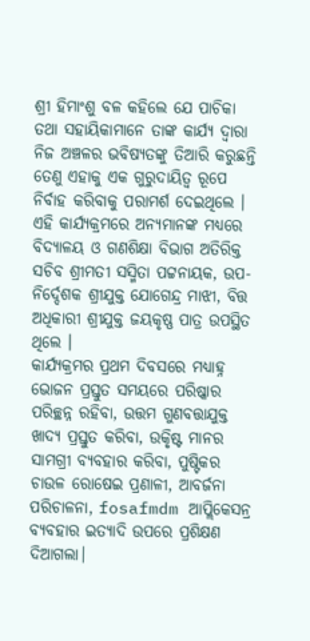ଶ୍ରୀ ହିମାଂଶୁ ବଳ କହିଲେ ଯେ ପାଚିକା ତଥା ସହାୟିକାମାନେ ତାଙ୍କ କାର୍ଯ୍ୟ ଦ୍ୱାରା ନିଜ ଅଞ୍ଚଳର ଭବିଷ୍ୟତଙ୍କୁ ତିଆରି କରୁଛନ୍ତି ତେଣୁ ଏହାକୁ ଏକ ଗୁରୁଦାୟିତ୍ୱ ରୂପେ ନିର୍ବାହ କରିବାକୁ ପରାମର୍ଶ ଦେଇଥିଲେ ।
ଏହି କାର୍ଯ୍ୟକ୍ରମରେ ଅନ୍ୟମାନଙ୍କ ମଧ୍ୟରେ ବିଦ୍ୟାଳୟ ଓ ଗଣଶିକ୍ଷା ବିଭାଗ ଅତିରିକ୍ତ ସଚିବ ଶ୍ରୀମତୀ ସସ୍ମିତା ପଟ୍ଟନାୟକ, ଉପ-ନିର୍ଦ୍ଦେଶକ ଶ୍ରୀଯୁକ୍ତ ଯୋଗେନ୍ଦ୍ର ମାଝୀ, ବିତ୍ତ ଅଧିକାରୀ ଶ୍ରୀଯୁକ୍ତ ଜୟକୃଷ୍ଣ ପାତ୍ର ଉପସ୍ଥିତ ଥିଲେ ।
କାର୍ଯ୍ୟକ୍ରମର ପ୍ରଥମ ଦିବସରେ ମଧ୍ୟାହ୍ନ ଭୋଜନ ପ୍ରସ୍ତୁତ ସମୟରେ ପରିଷ୍କାର ପରିଚ୍ଛନ୍ନ ରହିବା, ଉତ୍ତମ ଗୁଣବତ୍ତାଯୁକ୍ତ ଖାଦ୍ୟ ପ୍ରସ୍ତୁତ କରିବା, ଉକିୃଷ୍ଟ ମାନର ସାମଗ୍ରୀ ବ୍ୟବହାର କରିବା, ପୁଷ୍ଟିକର ଚାଉଳ ରୋଷେଇ ପ୍ରଣାଳୀ, ଆବର୍ଜନା ପରିଚାଳନା, fosafmdm ଆପ୍ଲିକେସନ୍ର ବ୍ୟବହାର ଇତ୍ୟାଦି ଉପରେ ପ୍ରଶିକ୍ଷଣ ଦିଆଗଲା।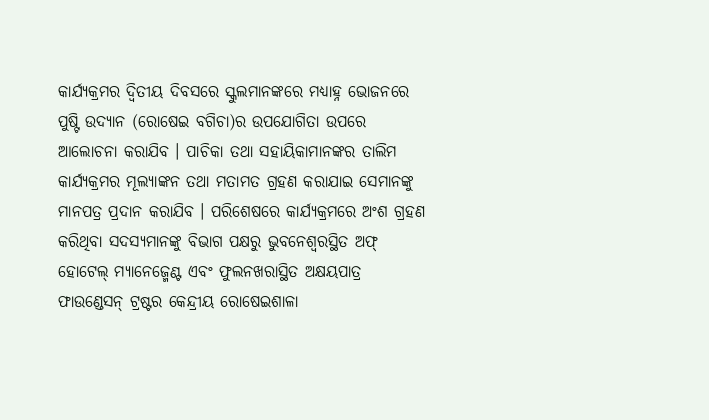କାର୍ଯ୍ୟକ୍ରମର ଦ୍ୱିତୀୟ ଦିବସରେ ସ୍କୁଲମାନଙ୍କରେ ମଧ୍ୟାହ୍ନ ଭୋଜନରେ ପୁଷ୍ଟି ଉଦ୍ୟାନ (ରୋଷେଇ ବଗିଚା)ର ଉପଯୋଗିତା ଉପରେ ଆଲୋଚନା କରାଯିବ । ପାଚିକା ତଥା ସହାୟିକାମାନଙ୍କର ତାଲିମ କାର୍ଯ୍ୟକ୍ରମର ମୂଲ୍ୟାଙ୍କନ ତଥା ମତାମତ ଗ୍ରହଣ କରାଯାଇ ସେମାନଙ୍କୁ ମାନପତ୍ର ପ୍ରଦାନ କରାଯିବ । ପରିଶେଷରେ କାର୍ଯ୍ୟକ୍ରମରେ ଅଂଶ ଗ୍ରହଣ କରିଥିବା ସଦସ୍ୟମାନଙ୍କୁ ବିଭାଗ ପକ୍ଷରୁ ଭୁବନେଶ୍ୱରସ୍ଥିତ ଅଫ୍ ହୋଟେଲ୍ ମ୍ୟାନେଜ୍ମେଣ୍ଟ ଏବଂ ଫୁଲନଖରାସ୍ଥିତ ଅକ୍ଷୟପାତ୍ର ଫାଉଣ୍ଡେସନ୍ ଟ୍ରଷ୍ଟର କେନ୍ଦ୍ରୀୟ ରୋଷେଇଶାଳା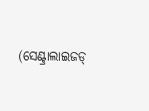(ସେଣ୍ଟ୍ରାଲାଇଜଡ୍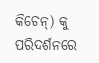କିଚେନ୍) କୁ ପରିଦର୍ଶନରେ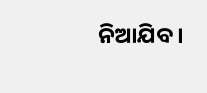ନିଆଯିବ ।